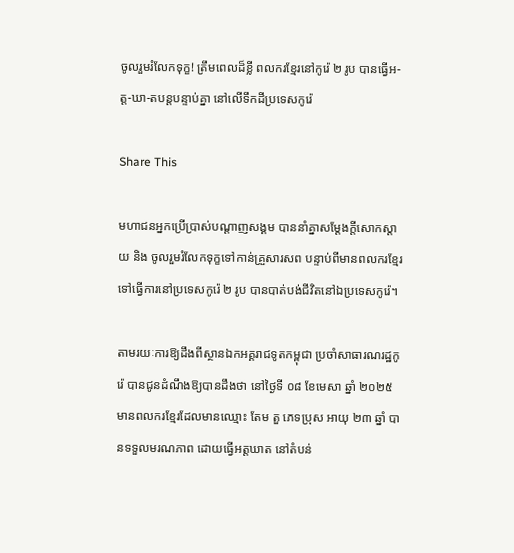ចូលរួមរំលែកទុក្ខ! ត្រឹមពេលដ៏ខ្លី ពលករខ្មែរនៅកូរ៉េ ២ រូប បានធ្វើអ-ត្ត-ឃា-តបន្តបន្ទាប់គ្នា នៅលើទឹកដីប្រទេសកូរ៉េ

Share This

មហាជនអ្នកប្រើប្រាស់បណ្ដាញសង្គម បាននាំគ្នាសម្ដែងក្ដីសោកស្ដាយ និង ចូលរួមរំលែកទុក្ខទៅកាន់គ្រួសារសព បន្ទាប់ពីមានពលករខ្មែរ ទៅធ្វើការនៅប្រទេសកូរ៉េ ២ រូប បានបាត់បង់ជីវិតនៅឯប្រទេសកូរ៉េ។

តាមរយៈការឱ្យដឹងពីស្ថានឯកអគ្គរាជទូតកម្ពុជា ប្រចាំសាធារណរដ្ឋកូរ៉េ បានជូនដំណឹងឱ្យបានដឹងថា នៅថ្ងៃទី ០៨ ខែមេសា ឆ្នាំ ២០២៥ មានពលករខ្មែរដែលមានឈ្មោះ តែម តួ ភេទប្រុស អាយុ ២៣ ឆ្នាំ បានទទួលមរណភាព ដោយធ្វើអត្តឃាត នៅតំបន់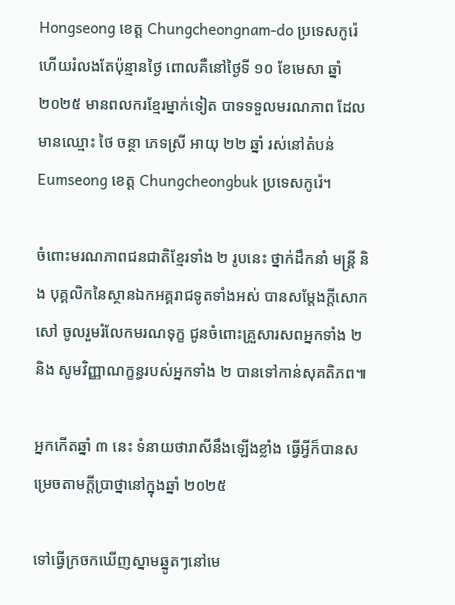Hongseong ខេត្ត Chungcheongnam-do ប្រទេសកូរ៉េ ហើយរំលងតែប៉ុន្មានថ្ងៃ ពោលគឺនៅថ្ងៃទី ១០ ខែមេសា ឆ្នាំ ២០២៥ មានពលករខ្មែរម្នាក់ទៀត បាទទទួលមរណភាព ដែលមានឈ្មោះ ថៃ ចន្ថា ភេទស្រី អាយុ ២២ ឆ្នាំ រស់នៅតំបន់ Eumseong ខេត្ត Chungcheongbuk ប្រទេសកូរ៉េ។

ចំពោះមរណភាពជនជាតិខ្មែរទាំង ២ រូបនេះ ថ្នាក់ដឹកនាំ មន្រ្ដី និង បុគ្គលិកនៃស្ថានឯកអគ្គរាជទូតទាំងអស់ បានសម្ដែងក្ដីសោកសៅ ចូលរួមរំលែកមរណទុក្ខ ជូនចំពោះគ្រួសារសពអ្នកទាំង ២  និង សូមវិញ្ញាណក្ខន្ធរបស់អ្នកទាំង ២ បានទៅកាន់សុគតិភព៕

អ្នកកើតឆ្នាំ ៣ នេះ ទំនាយថារាសីនឹងឡើងខ្លាំង ធ្វើអ្វីក៏បានសម្រេចតាមក្ដីប្រាថ្នានៅក្នុងឆ្នាំ ២០២៥

ទៅធ្វើក្រចកឃើញស្នាមឆ្នូតៗនៅមេ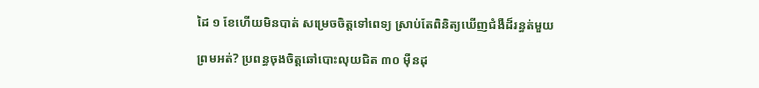ដៃ ១ ខែហើយមិនបាត់ សម្រេចចិត្តទៅពេទ្យ ស្រាប់តែពិនិត្យឃើញជំងឺដ៏រន្ធត់មួយ

ព្រមអត់? ប្រពន្ធចុងចិត្តឆៅបោះលុយជិត ៣០ ម៉ឺនដុ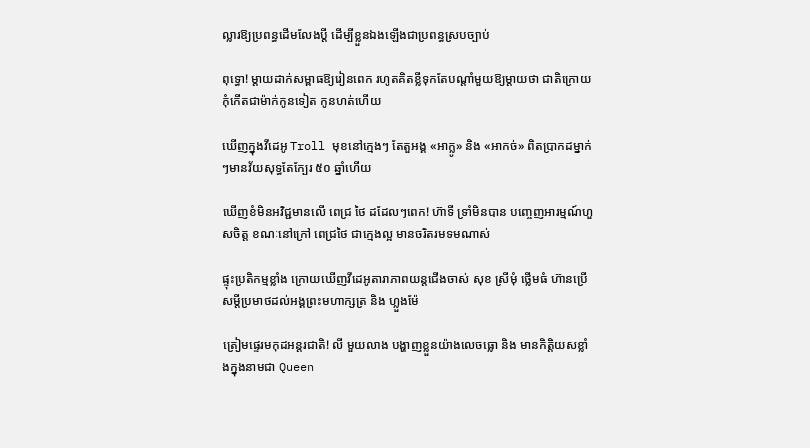ល្លារឱ្យប្រពន្ធដើមលែងប្តី ដើម្បីខ្លួនឯងឡើងជាប្រពន្ធស្របច្បាប់

ពុទ្ធោ! ម្ដាយដាក់សម្ពាធឱ្យរៀនពេក រហូតគិតខ្លីទុកតែបណ្ដាំមួយឱ្យម្តាយថា ជាតិក្រោយកុំកើតជាម៉ាក់កូនទៀត កូនហត់ហើយ

ឃើញក្នុងវីដេអូ Troll មុខនៅក្មេងៗ តែតួអង្គ «អាក្លូ» និង «អាកច់» ពិតប្រាកដម្នាក់ៗមានវ័យសុទ្ធតែក្បែរ ៥០ ឆ្នាំហើយ

ឃើញខំមិនអវិជ្ជមានលើ ពេជ្រ ថៃ ដដែលៗពេក! ហ៊ាទី ទ្រាំមិនបាន បញ្ចេញអារម្មណ៍ហួសចិត្ត ខណៈនៅក្រៅ ពេជ្រថៃ ជាក្មេងល្អ មានចរិតរមទមណាស់

ផ្ទុះប្រតិកម្មខ្លាំង ក្រោយឃើញវីដេអូតារាភាពយន្តជើងចាស់ សុខ ស្រីមុំ ថ្លើមធំ ហ៊ានប្រើសម្ដីប្រមាថដល់អង្គព្រះមហាក្សត្រ និង ហ្លួងម៉ែ

ត្រៀមផ្ទេរមកុដអន្តរជាតិ! លី មួយលាង បង្ហាញខ្លួនយ៉ាងលេចធ្លោ និង មានកិត្តិយសខ្លាំងក្នុងនាមជា Queen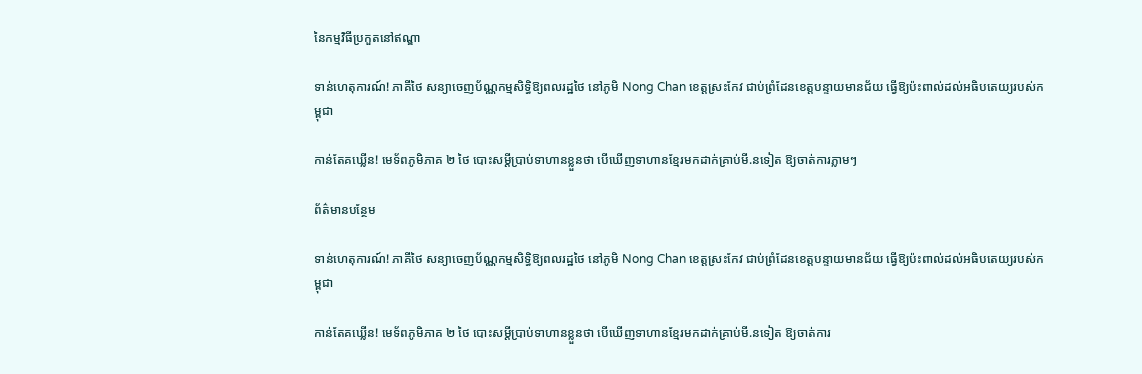នៃកម្មវិធីប្រកួតនៅឥណ្ឌា

ទាន់ហេតុការណ៍! ភាគីថៃ សន្យាចេញប័ណ្ណកម្មសិទ្ធិឱ្យពលរដ្ឋថៃ នៅភូមិ Nong Chan ខេត្តស្រះកែវ ជាប់ព្រំដែនខេត្តបន្ទាយមានជ័យ ធ្វើឱ្យប៉ះពាល់ដល់អធិបតេយ្យរបស់កម្ពុជា

កាន់តែគឃ្លើន! មេទ័ពភូមិភាគ ២ ថៃ បោះសម្តីប្រាប់ទាហានខ្លួនថា បើឃើញទាហានខ្មែរមកដាក់គ្រាប់មី.នទៀត ឱ្យចាត់ការភ្លាមៗ

ព័ត៌មានបន្ថែម

ទាន់ហេតុការណ៍! ភាគីថៃ សន្យាចេញប័ណ្ណកម្មសិទ្ធិឱ្យពលរដ្ឋថៃ នៅភូមិ Nong Chan ខេត្តស្រះកែវ ជាប់ព្រំដែនខេត្តបន្ទាយមានជ័យ ធ្វើឱ្យប៉ះពាល់ដល់អធិបតេយ្យរបស់កម្ពុជា

កាន់តែគឃ្លើន! មេទ័ពភូមិភាគ ២ ថៃ បោះសម្តីប្រាប់ទាហានខ្លួនថា បើឃើញទាហានខ្មែរមកដាក់គ្រាប់មី.នទៀត ឱ្យចាត់ការ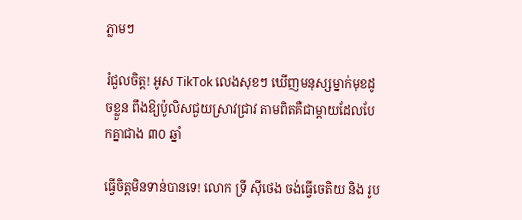ភ្លាមៗ

រំជួលចិត្ត! អូស TikTok លេងសុខៗ ឃើញមនុស្សម្នាក់មុខដូចខ្លួន ពឹងឱ្យប៉ូលិសជួយស្រាវជ្រាវ តាមពិតគឺជាម្តាយដែលបែកគ្នាជាង ៣០ ឆ្នាំ

ធ្វើចិត្តមិនទាន់បានទេ! លោក ទ្រី ស៊ីថេង ចង់ធ្វើចេតិយ និង រូប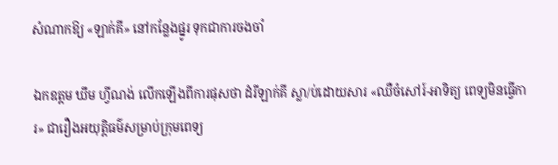សំណាកឱ្យ «ឡាក់គី» នៅកន្លែងផ្នូរ ទុកជាការចងចាំ

ឯកឧត្តម ឃឹម ហ្វីណង់ លើកឡើងពីការផុសថា ដំរីឡាក់គី ស្លា/ប់ដោយសារ «ឈឺចំសៅរ៍-អាទិត្យ ពេទ្យមិនធ្វើការ» ជារឿងអយុត្តិធម៌សម្រាប់ក្រុមពេទ្យ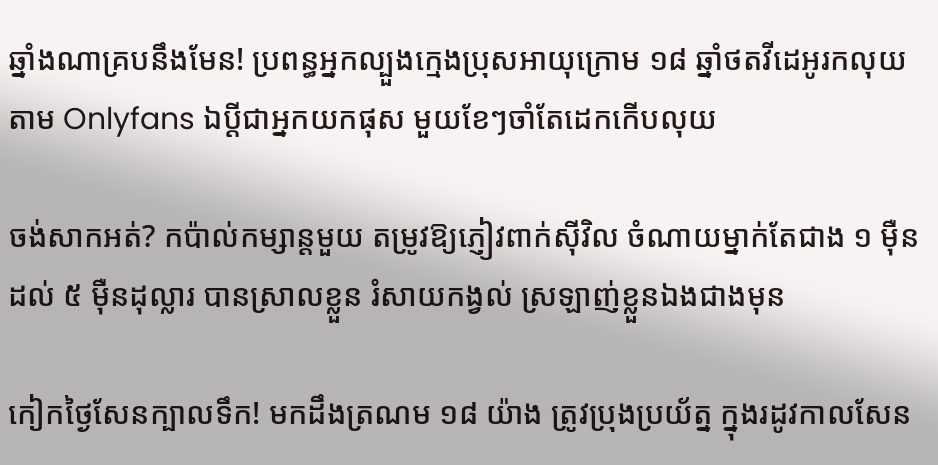ឆ្នាំងណាគ្របនឹងមែន! ប្រពន្ធអ្នកល្បួងក្មេងប្រុសអាយុក្រោម ១៨ ឆ្នាំថតវីដេអូរកលុយតាម Onlyfans ឯប្ដីជាអ្នកយកផុស មួយខែៗចាំតែដេកកើបលុយ

ចង់សាកអត់? កប៉ាល់កម្សាន្តមួយ តម្រូវឱ្យភ្ញៀវពាក់ស៊ីវិល ចំណាយម្នាក់តែជាង ១ ម៉ឺនដល់ ៥ ម៉ឺនដុល្លារ បានស្រាលខ្លួន រំសាយកង្វល់ ស្រឡាញ់ខ្លួនឯងជាងមុន

កៀកថ្ងៃសែនក្បាលទឹក! មកដឹងត្រណម ១៨ យ៉ាង ត្រូវប្រុងប្រយ័ត្ន ក្នុងរដូវកាលសែន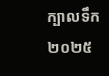ក្បាលទឹក ២០២៥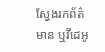ស្វែងរកព័ត៌មាន ឬវីដេអូ